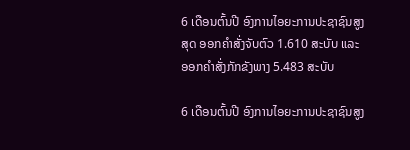6 ເດືອນຕົ້ນປີ ອົງການໄອຍະການປະຊາຊົນສູງສຸດ ອອກຄຳສັ່ງຈັບຕົວ 1.610 ສະບັບ ແລະ ອອກຄຳສັ່ງກັກຂັງພາງ 5.483 ສະບັບ

6 ເດືອນຕົ້ນປີ ອົງການໄອຍະການປະຊາຊົນສູງ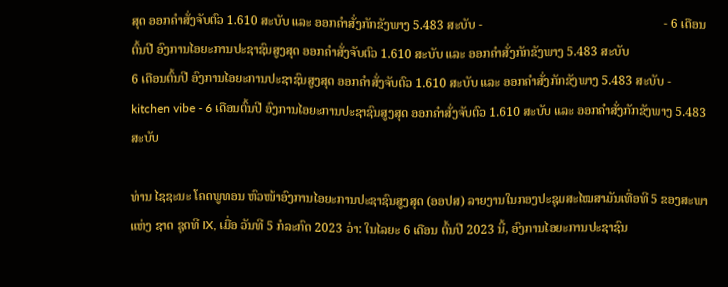ສຸດ ອອກຄຳສັ່ງຈັບຕົວ 1.610 ສະບັບ ແລະ ອອກຄຳສັ່ງກັກຂັງພາງ 5.483 ສະບັບ -                                                          - 6 ເດືອນຕົ້ນປີ ອົງການໄອຍະການປະຊາຊົນສູງສຸດ ອອກຄຳສັ່ງຈັບຕົວ 1.610 ສະບັບ ແລະ ອອກຄຳສັ່ງກັກຂັງພາງ 5.483 ສະບັບ
6 ເດືອນຕົ້ນປີ ອົງການໄອຍະການປະຊາຊົນສູງສຸດ ອອກຄຳສັ່ງຈັບຕົວ 1.610 ສະບັບ ແລະ ອອກຄຳສັ່ງກັກຂັງພາງ 5.483 ສະບັບ - kitchen vibe - 6 ເດືອນຕົ້ນປີ ອົງການໄອຍະການປະຊາຊົນສູງສຸດ ອອກຄຳສັ່ງຈັບຕົວ 1.610 ສະບັບ ແລະ ອອກຄຳສັ່ງກັກຂັງພາງ 5.483 ສະບັບ

ທ່ານ ໄຊຊະນະ ໂຄດພູທອນ ຫົວໜ້າອົງການໄອຍະການປະຊາຊົນສູງສຸດ (ອອປສ) ລາຍງານໃນກອງປະຊຸມສະໄໝສາມັນເທື່ອທີ 5 ຂອງສະພາແຫ່ງ ຊາດ ຊຸດທີ IX, ເມື່ອ ວັນທີ 5 ກໍລະກົດ 2023 ວ່າ: ໃນໄລຍະ 6 ເດືອນ ຕົ້ນປີ 2023 ນີ້, ອົງການໄອຍະການປະຊາຊົນ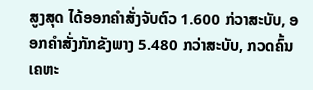ສູງສຸດ ໄດ້ອອກຄຳສັ່ງຈັບຕົວ 1.600 ກ່ວາສະບັບ, ອອກຄຳສັ່ງກັກຂັງພາງ 5.480 ກວ່າສະບັບ, ກວດຄົ້ນເຄຫະ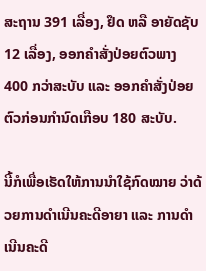ສະຖານ 391 ເລື່ອງ, ຢຶດ ຫລື ອາຍັດຊັບ 12 ເລື່ອງ, ອອກຄຳສັ່ງປ່ອຍຕົວພາງ 400 ກວ່າສະບັບ ແລະ ອອກຄຳສັ່ງປ່ອຍຕົວກ່ອນກຳນົດເກືອບ 180 ສະບັບ.

ນີ້ກໍເພື່ອເຮັດໃຫ້ການນຳໃຊ້ກົດໝາຍ ວ່າດ້ວຍການດຳເນີນຄະດີອາຍາ ແລະ ການດຳເນີນຄະດີ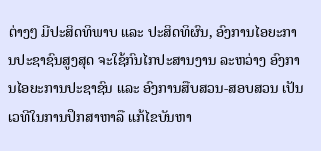ຕ່າງໆ ມີປະສິດທິພາບ ແລະ ປະສິດທິຜົນ, ອົງການໄອຍະການປະຊາຊົນສູງສຸດ ຈະໃຊ້ກົນໄກປະສານງານ ລະຫວ່າງ ອົງການໄອຍະການປະຊາຊົນ ແລະ ອົງການສືບສວນ-ສອບສວນ ເປັນເວທີໃນການປຶກສາຫາລື ແກ້ໄຂບັນຫາ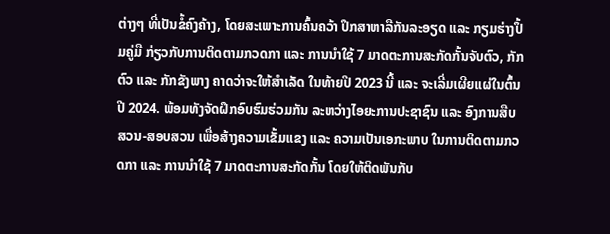ຕ່າງໆ ທີ່ເປັນຂໍ້ຄົງຄ້າງ, ໂດຍສະເພາະການຄົ້ນຄວ້າ ປຶກສາຫາລືກັນລະອຽດ ແລະ ກຽມຮ່າງປຶ້ມຄູ່ມື ກ່ຽວກັບການຕິດຕາມກວດກາ ແລະ ການນໍາໃຊ້ 7 ມາດຕະການສະກັດກັ້ນຈັບຕົວ, ກັກຕົວ ແລະ ກັກຂັງພາງ ຄາດວ່າຈະໃຫ້ສຳເລັດ ໃນທ້າຍປີ 2023 ນີ້ ແລະ ຈະເລີ່ມເຜີຍແຜ່ໃນຕົ້ນປີ 2024. ພ້ອມທັງຈັດຝຶກອົບຮົມຮ່ວມກັນ ລະຫວ່າງໄອຍະການປະຊາຊົນ ແລະ ອົງການສືບສວນ-ສອບສວນ ເພື່ອສ້າງຄວາມເຂັ້ມແຂງ ແລະ ຄວາມເປັນເອກະພາບ ໃນການຕິດຕາມກວດກາ ແລະ ການນຳໃຊ້ 7 ມາດຕະການສະກັດກັ້ນ ໂດຍໃຫ້ຕິດພັນກັບ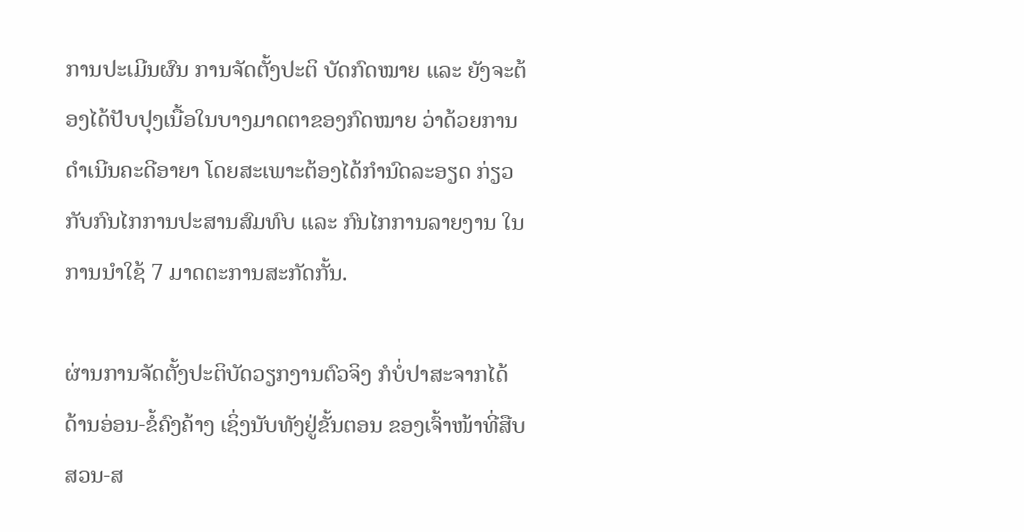ການປະເມີນຜົນ ການຈັດຕັ້ງປະຕິ ບັດກົດໝາຍ ແລະ ຍັງຈະຕ້ອງໄດ້ປັບປຸງເນື້ອໃນບາງມາດຕາຂອງກົດໝາຍ ວ່າດ້ວຍການດໍາເນີນຄະດີອາຍາ ໂດຍສະເພາະຕ້ອງໄດ້ກຳນົດລະອຽດ ກ່ຽວກັບກົນໄກການປະສານສົມທົບ ແລະ ກົນໄກການລາຍງານ ໃນການນໍາໃຊ້ 7 ມາດຕະການສະກັດກັ້ນ.

ຜ່ານການຈັດຕັ້ງປະຕິບັດວຽກງານຕົວຈິງ ກໍບໍ່ປາສະຈາກໄດ້ດ້ານອ່ອນ-ຂໍ້ຄົງຄ້າງ ເຊິ່ງນັບທັງຢູ່ຂັ້ນຕອນ ຂອງເຈົ້າໜ້າທີ່ສືບສວນ-ສ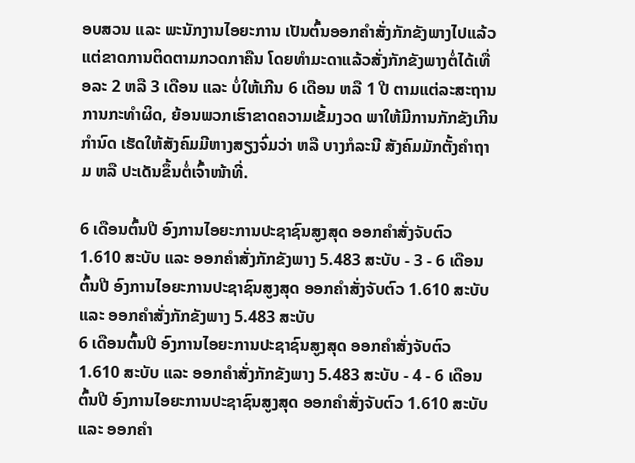ອບສວນ ແລະ ພະນັກງານໄອຍະການ ເປັນຕົ້ນອອກຄຳສັ່ງກັກຂັງພາງໄປແລ້ວ ແຕ່ຂາດການຕິດຕາມກວດກາຄືນ ໂດຍທຳມະດາແລ້ວສັ່ງກັກຂັງພາງຕໍ່ໄດ້ເທື່ອລະ 2 ຫລື 3 ເດືອນ ແລະ ບໍ່ໃຫ້ເກີນ 6 ເດືອນ ຫລື 1 ປີ ຕາມແຕ່ລະສະຖານການກະທໍາຜິດ, ຍ້ອນພວກເຮົາຂາດຄວາມເຂັ້ມງວດ ພາໃຫ້ມີການກັກຂັງເກີນກໍານົດ ເຮັດໃຫ້ສັງຄົມມີຫາງສຽງຈົ່ມວ່າ ຫລື ບາງກໍລະນີ ສັງຄົມມັກຕັ້ງຄຳຖາມ ຫລື ປະເດັນຂຶ້ນຕໍ່ເຈົ້າໜ້າທີ່.

6 ເດືອນຕົ້ນປີ ອົງການໄອຍະການປະຊາຊົນສູງສຸດ ອອກຄຳສັ່ງຈັບຕົວ 1.610 ສະບັບ ແລະ ອອກຄຳສັ່ງກັກຂັງພາງ 5.483 ສະບັບ - 3 - 6 ເດືອນຕົ້ນປີ ອົງການໄອຍະການປະຊາຊົນສູງສຸດ ອອກຄຳສັ່ງຈັບຕົວ 1.610 ສະບັບ ແລະ ອອກຄຳສັ່ງກັກຂັງພາງ 5.483 ສະບັບ
6 ເດືອນຕົ້ນປີ ອົງການໄອຍະການປະຊາຊົນສູງສຸດ ອອກຄຳສັ່ງຈັບຕົວ 1.610 ສະບັບ ແລະ ອອກຄຳສັ່ງກັກຂັງພາງ 5.483 ສະບັບ - 4 - 6 ເດືອນຕົ້ນປີ ອົງການໄອຍະການປະຊາຊົນສູງສຸດ ອອກຄຳສັ່ງຈັບຕົວ 1.610 ສະບັບ ແລະ ອອກຄຳ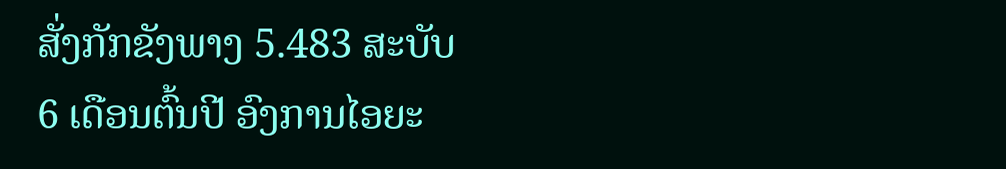ສັ່ງກັກຂັງພາງ 5.483 ສະບັບ
6 ເດືອນຕົ້ນປີ ອົງການໄອຍະ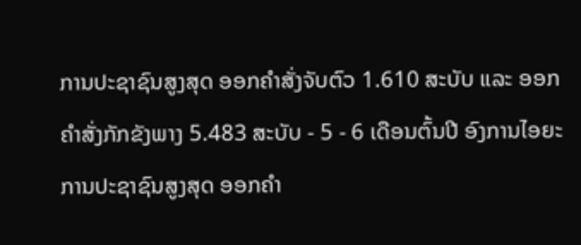ການປະຊາຊົນສູງສຸດ ອອກຄຳສັ່ງຈັບຕົວ 1.610 ສະບັບ ແລະ ອອກຄຳສັ່ງກັກຂັງພາງ 5.483 ສະບັບ - 5 - 6 ເດືອນຕົ້ນປີ ອົງການໄອຍະການປະຊາຊົນສູງສຸດ ອອກຄຳ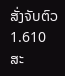ສັ່ງຈັບຕົວ 1.610 ສະ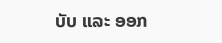ບັບ ແລະ ອອກ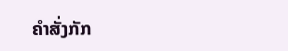ຄຳສັ່ງກັກ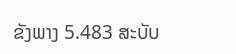ຂັງພາງ 5.483 ສະບັບ